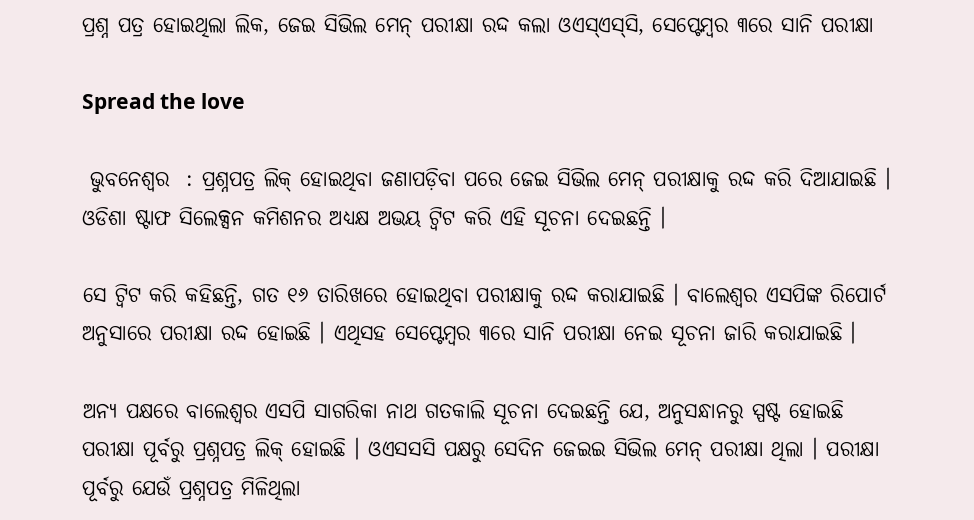ପ୍ରଶ୍ନ ପତ୍ର ହୋଇଥିଲା ଲିକ, ଜେଇ ସିଭିଲ ମେନ୍ ପରୀକ୍ଷା ରଦ୍ଦ କଲା ଓଏସ୍‌ଏସ୍‌ସି, ସେପ୍ଟେମ୍ବର ୩ରେ ସାନି ପରୀକ୍ଷା

Spread the love

 ଭୁବନେଶ୍ୱର  : ପ୍ରଶ୍ନପତ୍ର ଲିକ୍ ହୋଇଥିବା ଜଣାପଡ଼ିବା ପରେ ଜେଇ ସିଭିଲ ମେନ୍ ପରୀକ୍ଷାକୁ ରଦ୍ଦ କରି ଦିଆଯାଇଛି । ଓଡିଶା ଷ୍ଟାଫ ସିଲେକ୍ସନ କମିଶନର ଅଧ୍ୟକ୍ଷ ଅଭୟ ଟ୍ୱିଟ କରି ଏହି ସୂଚନା ଦେଇଛନ୍ତି ।

ସେ ଟ୍ୱିଟ କରି କହିଛନ୍ତି, ଗତ ୧୬ ତାରିଖରେ ହୋଇଥିବା ପରୀକ୍ଷାକୁ ରଦ୍ଦ କରାଯାଇଛି । ବାଲେଶ୍ୱର ଏସପିଙ୍କ ରିପୋର୍ଟ ଅନୁସାରେ ପରୀକ୍ଷା ରଦ୍ଦ ହୋଇଛି । ଏଥିସହ ସେପ୍ଟେମ୍ବର ୩ରେ ସାନି ପରୀକ୍ଷା ନେଇ ସୂଚନା ଜାରି କରାଯାଇଛି ।

ଅନ୍ୟ ପକ୍ଷରେ ବାଲେଶ୍ୱର ଏସପି ସାଗରିକା ନାଥ ଗତକାଲି ସୂଚନା ଦେଇଛନ୍ତି ଯେ, ଅନୁସନ୍ଧାନରୁ ସ୍ପଷ୍ଟ ହୋଇଛି ପରୀକ୍ଷା ପୂର୍ବରୁ ପ୍ରଶ୍ନପତ୍ର ଲିକ୍ ହୋଇଛି । ଓଏସସସି ପକ୍ଷରୁ ସେଦିନ ଜେଇଇ ସିଭିଲ ମେନ୍ ପରୀକ୍ଷା ଥିଲା । ପରୀକ୍ଷା ପୂର୍ବରୁ ଯେଉଁ ପ୍ରଶ୍ନପତ୍ର ମିଳିଥିଲା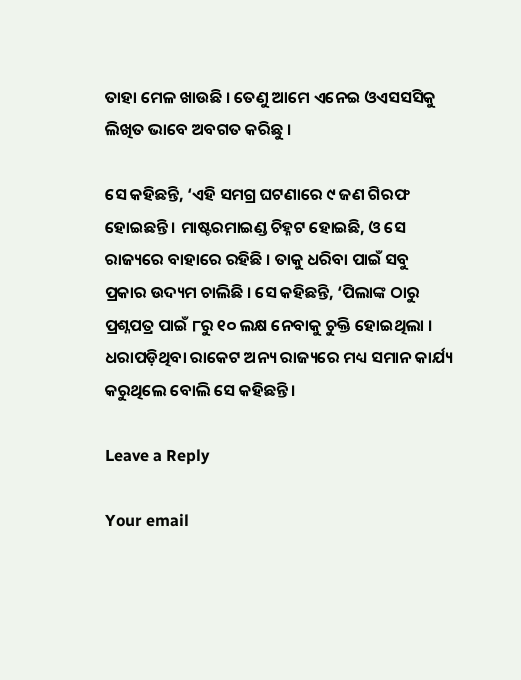ତାହା ମେଳ ଖାଉଛି । ତେଣୁ ଆମେ ଏନେଇ ଓଏସସସିକୁ ଲିଖିତ ଭାବେ ଅବଗତ କରିଛୁ ।

ସେ କହିଛନ୍ତି, ‘ଏହି ସମଗ୍ର ଘଟଣାରେ ୯ ଜଣ ଗିରଫ ହୋଇଛନ୍ତି । ମାଷ୍ଟରମାଇଣ୍ଡ ଚିହ୍ନଟ ହୋଇଛି, ଓ ସେ ରାଜ୍ୟରେ ବାହାରେ ରହିଛି । ତାକୁ ଧରିବା ପାଇଁ ସବୁ ପ୍ରକାର ଉଦ୍ୟମ ଚାଲିଛି । ସେ କହିଛନ୍ତି, ‘ପିଲାଙ୍କ ଠାରୁ ପ୍ରଶ୍ନପତ୍ର ପାଇଁ ୮ରୁ ୧୦ ଲକ୍ଷ ନେବାକୁ ଚୁକ୍ତି ହୋଇଥିଲା । ଧରାପଡ଼ିଥିବା ରାକେଟ ଅନ୍ୟ ରାଜ୍ୟରେ ମଧ୍ୟ ସମାନ କାର୍ଯ୍ୟ କରୁଥିଲେ ବୋଲି ସେ କହିଛନ୍ତି ।

Leave a Reply

Your email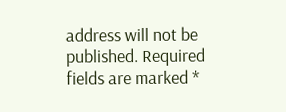address will not be published. Required fields are marked *